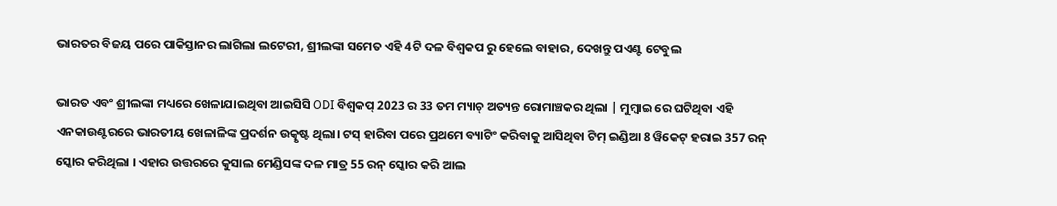ଭାରତର ବିଜୟ ପରେ ପାକିସ୍ତାନର ଲାଗିଲା ଲଟେରୀ, ଶ୍ରୀଲଙ୍କା ସମେତ ଏହି 4ଟି ଦଳ ବିଶ୍ୱକପ ରୁ ହେଲେ ବାହାର, ଦେଖନ୍ତୁ ପଏଣ୍ଟ ଟେବୁଲ

ଭାରତ ଏବଂ ଶ୍ରୀଲଙ୍କା ମଧ୍ୟରେ ଖେଳାଯାଇଥିବା ଆଇସିସି ODI ବିଶ୍ୱକପ୍ 2023 ର 33 ତମ ମ୍ୟାଚ୍ ଅତ୍ୟନ୍ତ ରୋମାଞ୍ଚକର ଥିଲା | ମୁମ୍ବାଇ ରେ ଘଟିଥିବା ଏହି ଏନକାଉଣ୍ଟରରେ ଭାରତୀୟ ଖେଳାଳିଙ୍କ ପ୍ରଦର୍ଶନ ଉତ୍କୃଷ୍ଟ ଥିଲା। ଟସ୍ ହାରିବା ପରେ ପ୍ରଥମେ ବ୍ୟାଟିଂ କରିବାକୁ ଆସିଥିବା ଟିମ୍ ଇଣ୍ଡିଆ 8 ୱିକେଟ୍ ହରାଇ 357 ରନ୍ ସ୍କୋର କରିଥିଲା । ଏହାର ଉତ୍ତରରେ କୁସାଲ ମେଣ୍ଡିସଙ୍କ ଦଳ ମାତ୍ର 55 ରନ୍ ସ୍କୋର କରି ଆଲ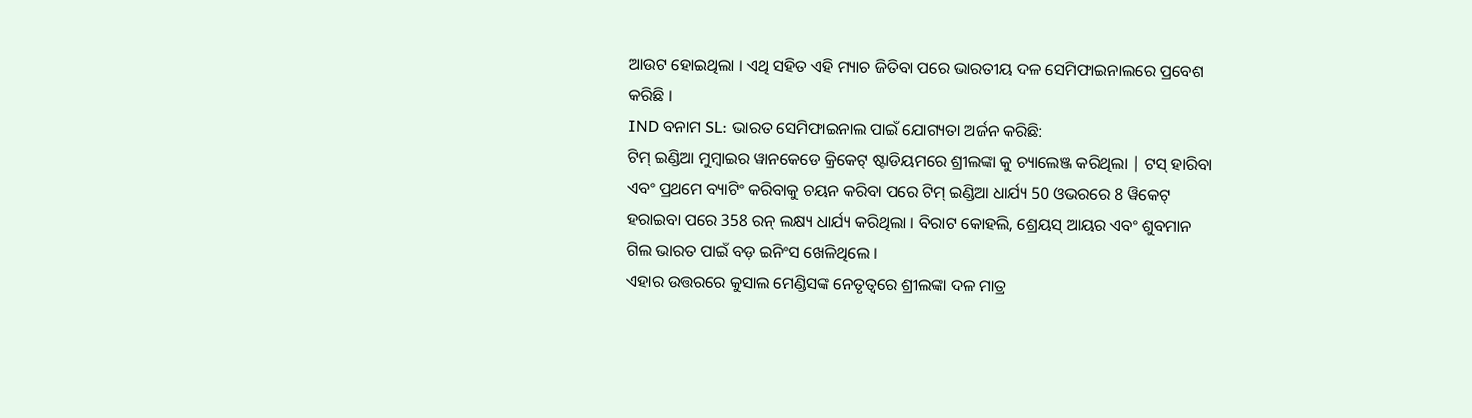ଆଉଟ ହୋଇଥିଲା । ଏଥି ସହିତ ଏହି ମ୍ୟାଚ ଜିତିବା ପରେ ଭାରତୀୟ ଦଳ ସେମିଫାଇନାଲରେ ପ୍ରବେଶ କରିଛି ।
IND ବନାମ SL: ଭାରତ ସେମିଫାଇନାଲ ପାଇଁ ଯୋଗ୍ୟତା ଅର୍ଜନ କରିଛି:
ଟିମ୍ ଇଣ୍ଡିଆ ମୁମ୍ବାଇର ୱାନକେଡେ କ୍ରିକେଟ୍ ଷ୍ଟାଡିୟମରେ ଶ୍ରୀଲଙ୍କା କୁ ଚ୍ୟାଲେଞ୍ଜ କରିଥିଲା | ଟସ୍ ହାରିବା ଏବଂ ପ୍ରଥମେ ବ୍ୟାଟିଂ କରିବାକୁ ଚୟନ କରିବା ପରେ ଟିମ୍ ଇଣ୍ଡିଆ ଧାର୍ଯ୍ୟ 50 ଓଭରରେ 8 ୱିକେଟ୍ ହରାଇବା ପରେ 358 ରନ୍ ଲକ୍ଷ୍ୟ ଧାର୍ଯ୍ୟ କରିଥିଲା । ବିରାଟ କୋହଲି, ଶ୍ରେୟସ୍ ଆୟର ଏବଂ ଶୁବମାନ ଗିଲ ଭାରତ ପାଇଁ ବଡ଼ ଇନିଂସ ଖେଳିଥିଲେ ।
ଏହାର ଉତ୍ତରରେ କୁସାଲ ମେଣ୍ଡିସଙ୍କ ନେତୃତ୍ୱରେ ଶ୍ରୀଲଙ୍କା ଦଳ ମାତ୍ର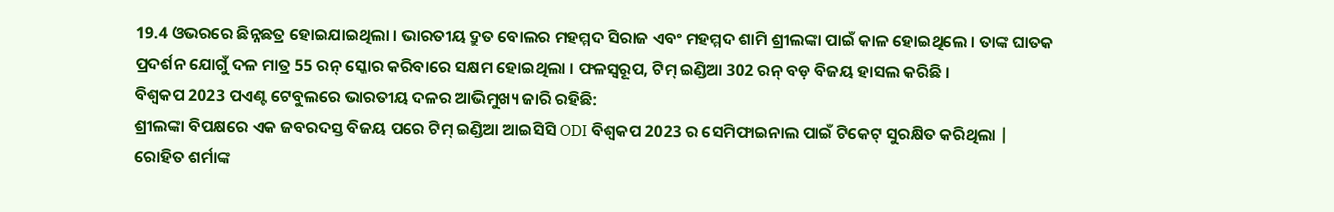19.4 ଓଭରରେ ଛିନ୍ନଛତ୍ର ହୋଇଯାଇଥିଲା । ଭାରତୀୟ ଦ୍ରୁତ ବୋଲର ମହମ୍ମଦ ସିରାଜ ଏବଂ ମହମ୍ମଦ ଶାମି ଶ୍ରୀଲଙ୍କା ପାଇଁ କାଳ ହୋଇଥିଲେ । ତାଙ୍କ ଘାତକ ପ୍ରଦର୍ଶନ ଯୋଗୁଁ ଦଳ ମାତ୍ର 55 ରନ୍ ସ୍କୋର କରିବାରେ ସକ୍ଷମ ହୋଇଥିଲା । ଫଳସ୍ୱରୂପ, ଟିମ୍ ଇଣ୍ଡିଆ 302 ରନ୍ ବଡ଼ ବିଜୟ ହାସଲ କରିଛି ।
ବିଶ୍ୱକପ 2023 ପଏଣ୍ଟ ଟେବୁଲରେ ଭାରତୀୟ ଦଳର ଆଭିମୁଖ୍ୟ ଜାରି ରହିଛି:
ଶ୍ରୀଲଙ୍କା ବିପକ୍ଷରେ ଏକ ଜବରଦସ୍ତ ବିଜୟ ପରେ ଟିମ୍ ଇଣ୍ଡିଆ ଆଇସିସି ODI ବିଶ୍ୱକପ 2023 ର ସେମିଫାଇନାଲ ପାଇଁ ଟିକେଟ୍ ସୁରକ୍ଷିତ କରିଥିଲା | ରୋହିତ ଶର୍ମାଙ୍କ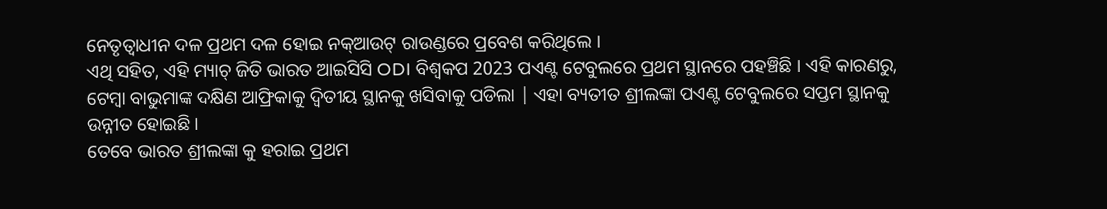ନେତୃତ୍ୱାଧୀନ ଦଳ ପ୍ରଥମ ଦଳ ହୋଇ ନକ୍ଆଉଟ୍ ରାଉଣ୍ଡରେ ପ୍ରବେଶ କରିଥିଲେ ।
ଏଥି ସହିତ, ଏହି ମ୍ୟାଚ୍ ଜିତି ଭାରତ ଆଇସିସି ODI ବିଶ୍ୱକପ 2023 ପଏଣ୍ଟ ଟେବୁଲରେ ପ୍ରଥମ ସ୍ଥାନରେ ପହଞ୍ଚିଛି । ଏହି କାରଣରୁ, ଟେମ୍ବା ବାଭୁମାଙ୍କ ଦକ୍ଷିଣ ଆଫ୍ରିକାକୁ ଦ୍ୱିତୀୟ ସ୍ଥାନକୁ ଖସିବାକୁ ପଡିଲା | ଏହା ବ୍ୟତୀତ ଶ୍ରୀଲଙ୍କା ପଏଣ୍ଟ ଟେବୁଲରେ ସପ୍ତମ ସ୍ଥାନକୁ ଉନ୍ନୀତ ହୋଇଛି ।
ତେବେ ଭାରତ ଶ୍ରୀଲଙ୍କା କୁ ହରାଇ ପ୍ରଥମ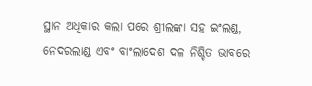ସ୍ଥାନ ଅଧିକାର କଲା ପରେ ଶ୍ରୀଲଙ୍କା ସହ ଇଂଲଣ୍ଡ, ନେଦରଲାଣ୍ଡ ଏବଂ ବାଂଲାଦେଶ ଦଳ ନିଶ୍ଚିତ ଭାବରେ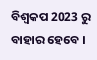ବିଶ୍ୱକପ 2023 ରୁ ବାହାର ହେବେ ।